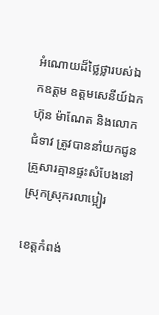អំណោយដ៏ថ្លៃថ្លារបស់ឯកឧត្ដម ឧត្តមសេនីយ៍ឯក ហ៊ុន ម៉ាណែត និងលោកជំទាវ ត្រូវបាននាំយកជូនគ្រួសារគ្មានផ្ទះសំបែងនៅស្រុកស្រុករលាប្អៀរ

ខេត្តកំពង់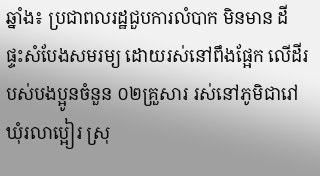ឆ្នាំង៖ ប្រជាពលរដ្ឋជួបការលំបាក មិនមាន ដី ផ្ទះសំបែងសមរម្យ ដោយរស់នៅពឹងផ្អែក លើដីរបស់បងប្អូនចំនួន ០២គ្រួសារ រស់នៅភូមិជារៅ ឃុំរលាប្អៀរ ស្រុ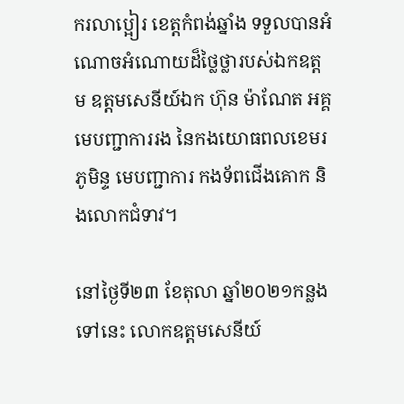ករលាប្អៀរ ខេត្តកំពង់ឆ្នាំង ទទួលបានអំណោចអំណោយដ៏ថ្លៃថ្លារបស់ឯកឧត្ដម ឧត្តមសេនីយ៍ឯក ហ៊ុន ម៉ាណែត អគ្គមេបញ្ជាការរង នៃកងយោធពលខេមរភូមិន្ទ មេបញ្ជាការ កងទ័ពជើងគោក និងលោកជំទាវ។

នៅថ្ងៃទី២៣ ខែតុលា ឆ្នាំ២០២១កន្លងទៅនេះ លោកឧត្តមសេនីយ៍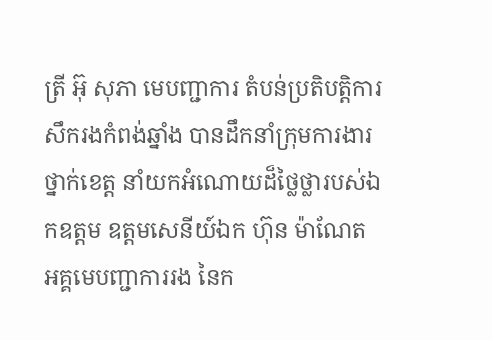ត្រី អ៊ុ សុភា មេបញ្ជាការ តំបន់ប្រតិបត្តិការសឹករងកំពង់ឆ្នាំង បានដឹកនាំក្រុមការងារថ្នាក់ខេត្ត នាំយកអំណោយដ៏ថ្លៃថ្លារបស់ឯកឧត្ដម ឧត្តមសេនីយ៍ឯក ហ៊ុន ម៉ាណែត អគ្គមេបញ្ជាការរង នៃក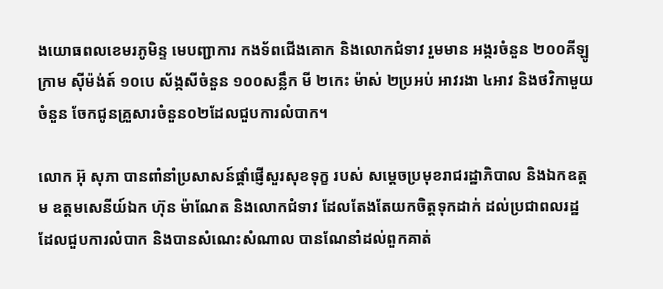ងយោធពលខេមរភូមិន្ទ មេបញ្ជាការ កងទ័ពជើងគោក និងលោកជំទាវ រួមមាន អង្ករចំនួន ២០០គីឡូក្រាម ស៊ីម៉ង់ត៍ ១០បេ ស័ង្កសីចំនួន ១០០សន្លឹក មី ២កេះ ម៉ាស់ ២ប្រអប់ អាវរងា ៤អាវ និងថវិកាមួយចំនួន ចែកជូនគ្រួសារចំនួន០២ដែលជួបការលំបាក។

លោក អ៊ុ សុភា បានពាំនាំប្រសាសន៍ផ្តាំផ្ញើសួរសុខទុក្ខ របស់ សម្ដេចប្រមុខរាជរដ្ឋាភិបាល និងឯកឧត្ដម ឧត្តមសេនីយ៍ឯក ហ៊ុន ម៉ាណែត និងលោកជំទាវ ដែលតែងតែយកចិត្តទុកដាក់ ដល់ប្រជាពលរដ្ឋ ដែលជួបការលំបាក និងបានសំណេះសំណាល បានណែនាំដល់ពួកគាត់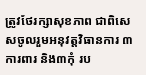ត្រូវថែរក្សាសុខភាព ជាពិសេសចូលរួមអនុវត្តវិធានការ ៣ការពារ និង៣កុំ រប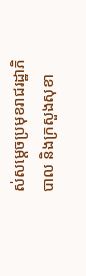ស់សម្តេចប្រមុខរាជរដ្ឋាភិបាល និងក្រសួងសុខា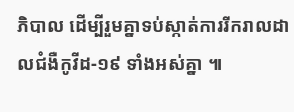ភិបាល ដើម្បីរួមគ្នាទប់ស្កាត់ការរីករាលដាលជំងឺកូវីដ-១៩ ទាំងអស់គ្នា ៕